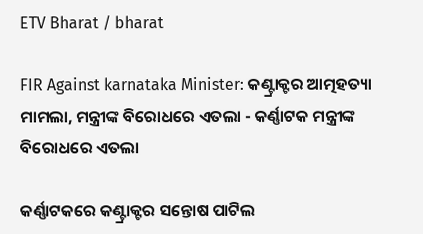ETV Bharat / bharat

FIR Against karnataka Minister: କଣ୍ଟ୍ରାକ୍ଟର ଆତ୍ମହତ୍ୟା ମାମଲା, ମନ୍ତ୍ରୀଙ୍କ ବିରୋଧରେ ଏତଲା - କର୍ଣ୍ଣାଟକ ମନ୍ତ୍ରୀଙ୍କ ବିରୋଧରେ ଏତଲା

କର୍ଣ୍ଣାଟକରେ କଣ୍ଟ୍ରାକ୍ଟର ସନ୍ତୋଷ ପାଟିଲ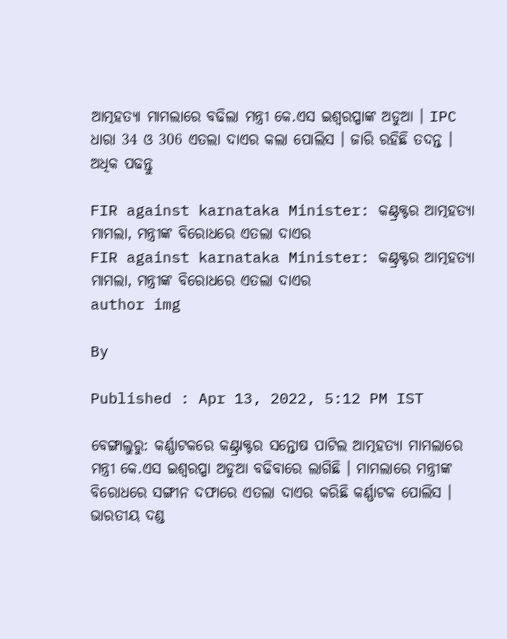ଆତ୍ମହତ୍ୟା ମାମଲାରେ ବଢିଲା ମନ୍ତ୍ରୀ କେ.ଏସ ଇଶ୍ବରପ୍ପାଙ୍କ ଅଡୁଆ । IPC ଧାରା 34 ଓ 306 ଏତଲା ଦାଏର କଲା ପୋଲିସ । ଜାରି ରହିଛି ତଦନ୍ତ । ଅଧିକ ପଢନ୍ତୁ

FIR against karnataka Minister: କଣ୍ଟ୍ରକ୍ଟର ଆତ୍ମହତ୍ୟା ମାମଲା, ମନ୍ତ୍ରୀଙ୍କ ବିରୋଧରେ ଏତଲା ଦାଏର
FIR against karnataka Minister: କଣ୍ଟ୍ରକ୍ଟର ଆତ୍ମହତ୍ୟା ମାମଲା, ମନ୍ତ୍ରୀଙ୍କ ବିରୋଧରେ ଏତଲା ଦାଏର
author img

By

Published : Apr 13, 2022, 5:12 PM IST

ବେଙ୍ଗାଲୁରୁ: କର୍ଣ୍ଣାଟକରେ କଣ୍ଟ୍ରାକ୍ଟର ସନ୍ତୋଷ ପାଟିଲ ଆତ୍ମହତ୍ୟା ମାମଲାରେ ମନ୍ତ୍ରୀ କେ.ଏସ ଇଶ୍ବରପ୍ପା ଅଡୁଆ ବଢିବାରେ ଲାଗିଛି । ମାମଲାରେ ମନ୍ତ୍ରୀଙ୍କ ବିରୋଧରେ ସଙ୍ଗୀନ ଦଫାରେ ଏତଲା ଦାଏର କରିଛି କର୍ଣ୍ଣାଟକ ପୋଲିସ । ଭାରତୀୟ ଦଣ୍ଡ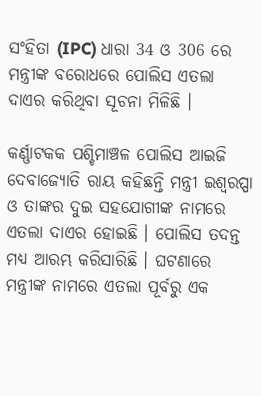ସଂହିତା (IPC) ଧାରା 34 ଓ 306 ରେ ମନ୍ତ୍ରୀଙ୍କ ବରୋଧରେ ପୋଲିସ ଏତଲା ଦାଏର କରିଥିବା ସୂଚନା ମିଳିଛି ।

କର୍ଣ୍ଣାଟକକ ପଶ୍ଚିମାଞ୍ଚଳ ପୋଲିସ ଆଇଜି ଦେବାଜ୍ୟୋତି ରାୟ କହିଛନ୍ତି ମନ୍ତ୍ରୀ ଇଶ୍ବରପ୍ପା ଓ ତାଙ୍କର ଦୁଇ ସହଯୋଗୀଙ୍କ ନାମରେ ଏତଲା ଦାଏର ହୋଇଛି । ପୋଲିସ ତଦନ୍ତ ମଧ୍ୟ ଆରମ୍ଭ କରିସାରିଛି । ଘଟଣାରେ ମନ୍ତ୍ରୀଙ୍କ ନାମରେ ଏତଲା ପୂର୍ବରୁ ଏକ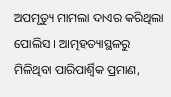ଅପମୃତ୍ୟୁ ମାମଲା ଦାଏର କରିଥିଲା ପୋଲିସ । ଆତ୍ମହତ୍ୟାସ୍ଥଳରୁ ମିଳିଥିବା ପାରିପାର୍ଶ୍ବିକ ପ୍ରମାଣ,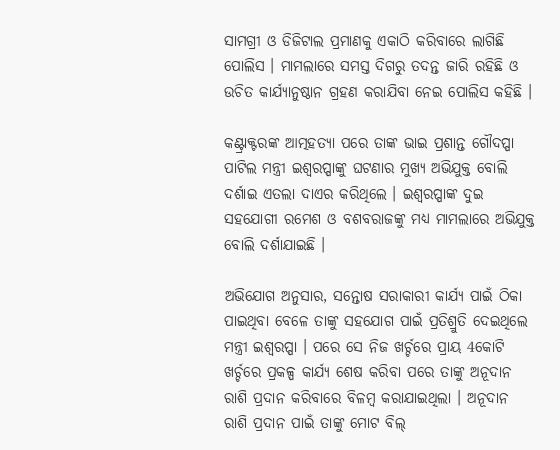ସାମଗ୍ରୀ ଓ ଡିଜିଟାଲ ପ୍ରମାଣକୁ ଏକାଠି କରିବାରେ ଲାଗିଛି ପୋଲିସ । ମାମଲାରେ ସମସ୍ତ ଦିଗରୁ ତଦନ୍ତ ଜାରି ରହିଛି ଓ ଉଚିତ କାର୍ଯ୍ୟାନୁଷ୍ଠାନ ଗ୍ରହଣ କରାଯିବା ନେଇ ପୋଲିସ କହିଛି ।

କଣ୍ଟ୍ରାକ୍ଟରଙ୍କ ଆତ୍ମହତ୍ୟା ପରେ ତାଙ୍କ ଭାଇ ପ୍ରଶାନ୍ତ ଗୌଦପ୍ପା ପାଟିଲ ମନ୍ତ୍ରୀ ଇଶ୍ବରପ୍ପାଙ୍କୁ ଘଟଣାର ମୁଖ୍ୟ ଅଭିଯୁକ୍ତ ବୋଲି ଦର୍ଶାଇ ଏତଲା ଦାଏର କରିଥିଲେ । ଇଶ୍ବରପ୍ପାଙ୍କ ଦୁଇ ସହଯୋଗୀ ରମେଶ ଓ ବଶବରାଜଙ୍କୁ ମଧ୍ୟ ମାମଲାରେ ଅଭିଯୁକ୍ତ ବୋଲି ଦର୍ଶାଯାଇଛି ।

ଅଭିଯୋଗ ଅନୁସାର, ସନ୍ତୋଷ ସରାକାରୀ କାର୍ଯ୍ୟ ପାଇଁ ଠିକା ପାଇଥିବା ବେଳେ ତାଙ୍କୁ ସହଯୋଗ ପାଇଁ ପ୍ରତିଶ୍ରୁତି ଦେଇଥିଲେ ମନ୍ତ୍ରୀ ଇଶ୍ବରପ୍ପା । ପରେ ସେ ନିଜ ଖର୍ଚ୍ଚରେ ପ୍ରାୟ 4କୋଟି ଖର୍ଚ୍ଚରେ ପ୍ରକଳ୍ପ କାର୍ଯ୍ୟ ଶେଷ କରିବା ପରେ ତାଙ୍କୁ ଅନୂଦାନ ରାଶି ପ୍ରଦାନ କରିବାରେ ବିଳମ୍ବ କରାଯାଇଥିଲା । ଅନୂଦାନ ରାଶି ପ୍ରଦାନ ପାଇଁ ତାଙ୍କୁ ମୋଟ ବିଲ୍‌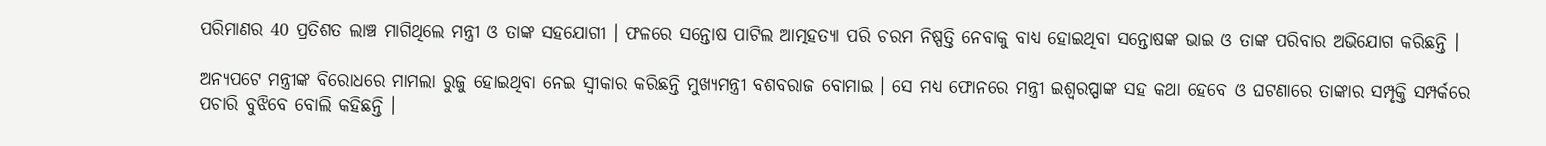ପରିମାଣର 40 ପ୍ରତିଶତ ଲାଞ୍ଚ ମାଗିଥିଲେ ମନ୍ତ୍ରୀ ଓ ତାଙ୍କ ସହଯୋଗୀ । ଫଳରେ ସନ୍ତୋଷ ପାଟିଲ ଆତ୍ମହତ୍ୟା ପରି ଚରମ ନିଷ୍ପତ୍ତି ନେବାକୁ ବାଧ୍ୟ ହୋଇଥିବା ସନ୍ତୋଷଙ୍କ ଭାଇ ଓ ତାଙ୍କ ପରିବାର ଅଭିଯୋଗ କରିଛନ୍ତି ।

ଅନ୍ୟପଟେ ମନ୍ତ୍ରୀଙ୍କ ବିରୋଧରେ ମାମଲା ରୁଜୁ ହୋଇଥିବା ନେଇ ସ୍ବୀକାର କରିଛନ୍ତି ମୁଖ୍ୟମନ୍ତ୍ରୀ ବଶବରାଜ ବୋମାଇ । ସେ ମଧ୍ୟ ଫୋନରେ ମନ୍ତ୍ରୀ ଇଶ୍ବରପ୍ପାଙ୍କ ସହ କଥା ହେବେ ଓ ଘଟଣାରେ ତାଙ୍କାର ସମ୍ପୃକ୍ତି ସମ୍ପର୍କରେ ପଚାରି ବୁଝିବେ ବୋଲି କହିଛନ୍ତି ।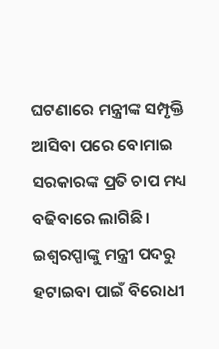ଘଟଣାରେ ମନ୍ତ୍ରୀଙ୍କ ସମ୍ପୃକ୍ତି ଆସିବା ପରେ ବୋମାଇ ସରକାରଙ୍କ ପ୍ରତି ଚାପ ମଧ୍ୟ ବଢିବାରେ ଲାଗିଛି । ଇଶ୍ବରପ୍ପାଙ୍କୁ ମନ୍ତ୍ରୀ ପଦରୁ ହଟାଇବା ପାଇଁ ବିରୋଧୀ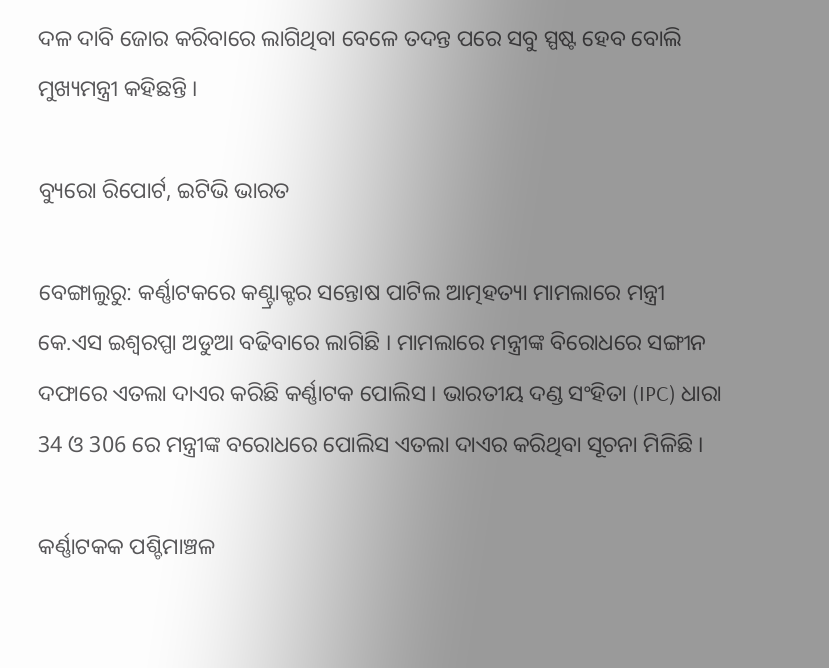ଦଳ ଦାବି ଜୋର କରିବାରେ ଲାଗିଥିବା ବେଳେ ତଦନ୍ତ ପରେ ସବୁ ସ୍ପଷ୍ଟ ହେବ ବୋଲି ମୁଖ୍ୟମନ୍ତ୍ରୀ କହିଛନ୍ତି ।

ବ୍ୟୁରୋ ରିପୋର୍ଟ, ଇଟିଭି ଭାରତ

ବେଙ୍ଗାଲୁରୁ: କର୍ଣ୍ଣାଟକରେ କଣ୍ଟ୍ରାକ୍ଟର ସନ୍ତୋଷ ପାଟିଲ ଆତ୍ମହତ୍ୟା ମାମଲାରେ ମନ୍ତ୍ରୀ କେ.ଏସ ଇଶ୍ବରପ୍ପା ଅଡୁଆ ବଢିବାରେ ଲାଗିଛି । ମାମଲାରେ ମନ୍ତ୍ରୀଙ୍କ ବିରୋଧରେ ସଙ୍ଗୀନ ଦଫାରେ ଏତଲା ଦାଏର କରିଛି କର୍ଣ୍ଣାଟକ ପୋଲିସ । ଭାରତୀୟ ଦଣ୍ଡ ସଂହିତା (IPC) ଧାରା 34 ଓ 306 ରେ ମନ୍ତ୍ରୀଙ୍କ ବରୋଧରେ ପୋଲିସ ଏତଲା ଦାଏର କରିଥିବା ସୂଚନା ମିଳିଛି ।

କର୍ଣ୍ଣାଟକକ ପଶ୍ଚିମାଞ୍ଚଳ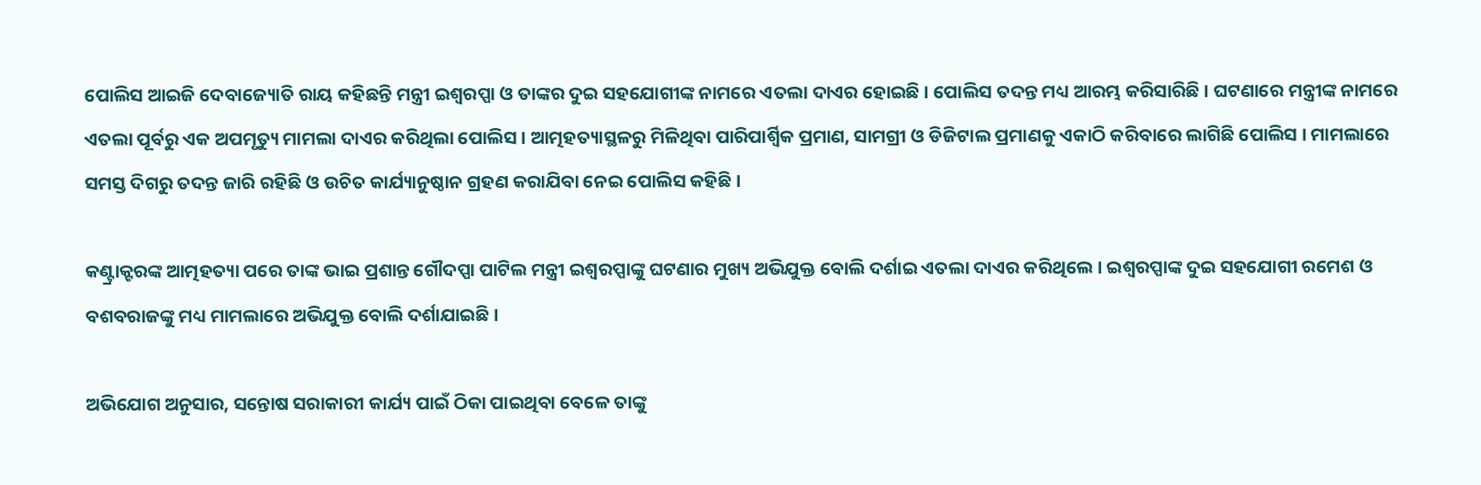ପୋଲିସ ଆଇଜି ଦେବାଜ୍ୟୋତି ରାୟ କହିଛନ୍ତି ମନ୍ତ୍ରୀ ଇଶ୍ବରପ୍ପା ଓ ତାଙ୍କର ଦୁଇ ସହଯୋଗୀଙ୍କ ନାମରେ ଏତଲା ଦାଏର ହୋଇଛି । ପୋଲିସ ତଦନ୍ତ ମଧ୍ୟ ଆରମ୍ଭ କରିସାରିଛି । ଘଟଣାରେ ମନ୍ତ୍ରୀଙ୍କ ନାମରେ ଏତଲା ପୂର୍ବରୁ ଏକ ଅପମୃତ୍ୟୁ ମାମଲା ଦାଏର କରିଥିଲା ପୋଲିସ । ଆତ୍ମହତ୍ୟାସ୍ଥଳରୁ ମିଳିଥିବା ପାରିପାର୍ଶ୍ବିକ ପ୍ରମାଣ, ସାମଗ୍ରୀ ଓ ଡିଜିଟାଲ ପ୍ରମାଣକୁ ଏକାଠି କରିବାରେ ଲାଗିଛି ପୋଲିସ । ମାମଲାରେ ସମସ୍ତ ଦିଗରୁ ତଦନ୍ତ ଜାରି ରହିଛି ଓ ଉଚିତ କାର୍ଯ୍ୟାନୁଷ୍ଠାନ ଗ୍ରହଣ କରାଯିବା ନେଇ ପୋଲିସ କହିଛି ।

କଣ୍ଟ୍ରାକ୍ଟରଙ୍କ ଆତ୍ମହତ୍ୟା ପରେ ତାଙ୍କ ଭାଇ ପ୍ରଶାନ୍ତ ଗୌଦପ୍ପା ପାଟିଲ ମନ୍ତ୍ରୀ ଇଶ୍ବରପ୍ପାଙ୍କୁ ଘଟଣାର ମୁଖ୍ୟ ଅଭିଯୁକ୍ତ ବୋଲି ଦର୍ଶାଇ ଏତଲା ଦାଏର କରିଥିଲେ । ଇଶ୍ବରପ୍ପାଙ୍କ ଦୁଇ ସହଯୋଗୀ ରମେଶ ଓ ବଶବରାଜଙ୍କୁ ମଧ୍ୟ ମାମଲାରେ ଅଭିଯୁକ୍ତ ବୋଲି ଦର୍ଶାଯାଇଛି ।

ଅଭିଯୋଗ ଅନୁସାର, ସନ୍ତୋଷ ସରାକାରୀ କାର୍ଯ୍ୟ ପାଇଁ ଠିକା ପାଇଥିବା ବେଳେ ତାଙ୍କୁ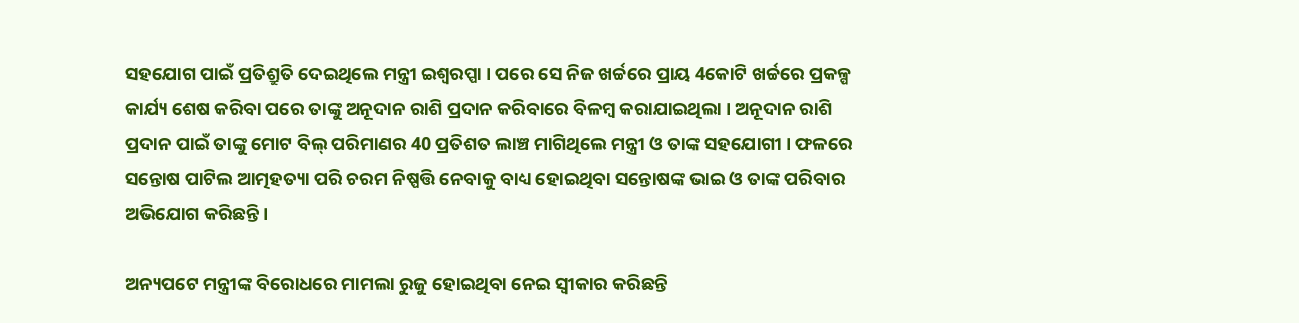ସହଯୋଗ ପାଇଁ ପ୍ରତିଶ୍ରୁତି ଦେଇଥିଲେ ମନ୍ତ୍ରୀ ଇଶ୍ବରପ୍ପା । ପରେ ସେ ନିଜ ଖର୍ଚ୍ଚରେ ପ୍ରାୟ 4କୋଟି ଖର୍ଚ୍ଚରେ ପ୍ରକଳ୍ପ କାର୍ଯ୍ୟ ଶେଷ କରିବା ପରେ ତାଙ୍କୁ ଅନୂଦାନ ରାଶି ପ୍ରଦାନ କରିବାରେ ବିଳମ୍ବ କରାଯାଇଥିଲା । ଅନୂଦାନ ରାଶି ପ୍ରଦାନ ପାଇଁ ତାଙ୍କୁ ମୋଟ ବିଲ୍‌ ପରିମାଣର 40 ପ୍ରତିଶତ ଲାଞ୍ଚ ମାଗିଥିଲେ ମନ୍ତ୍ରୀ ଓ ତାଙ୍କ ସହଯୋଗୀ । ଫଳରେ ସନ୍ତୋଷ ପାଟିଲ ଆତ୍ମହତ୍ୟା ପରି ଚରମ ନିଷ୍ପତ୍ତି ନେବାକୁ ବାଧ୍ୟ ହୋଇଥିବା ସନ୍ତୋଷଙ୍କ ଭାଇ ଓ ତାଙ୍କ ପରିବାର ଅଭିଯୋଗ କରିଛନ୍ତି ।

ଅନ୍ୟପଟେ ମନ୍ତ୍ରୀଙ୍କ ବିରୋଧରେ ମାମଲା ରୁଜୁ ହୋଇଥିବା ନେଇ ସ୍ବୀକାର କରିଛନ୍ତି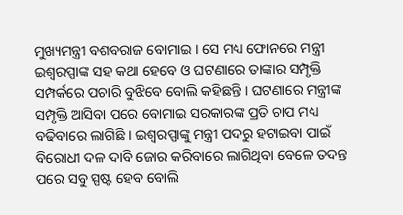ମୁଖ୍ୟମନ୍ତ୍ରୀ ବଶବରାଜ ବୋମାଇ । ସେ ମଧ୍ୟ ଫୋନରେ ମନ୍ତ୍ରୀ ଇଶ୍ବରପ୍ପାଙ୍କ ସହ କଥା ହେବେ ଓ ଘଟଣାରେ ତାଙ୍କାର ସମ୍ପୃକ୍ତି ସମ୍ପର୍କରେ ପଚାରି ବୁଝିବେ ବୋଲି କହିଛନ୍ତି । ଘଟଣାରେ ମନ୍ତ୍ରୀଙ୍କ ସମ୍ପୃକ୍ତି ଆସିବା ପରେ ବୋମାଇ ସରକାରଙ୍କ ପ୍ରତି ଚାପ ମଧ୍ୟ ବଢିବାରେ ଲାଗିଛି । ଇଶ୍ବରପ୍ପାଙ୍କୁ ମନ୍ତ୍ରୀ ପଦରୁ ହଟାଇବା ପାଇଁ ବିରୋଧୀ ଦଳ ଦାବି ଜୋର କରିବାରେ ଲାଗିଥିବା ବେଳେ ତଦନ୍ତ ପରେ ସବୁ ସ୍ପଷ୍ଟ ହେବ ବୋଲି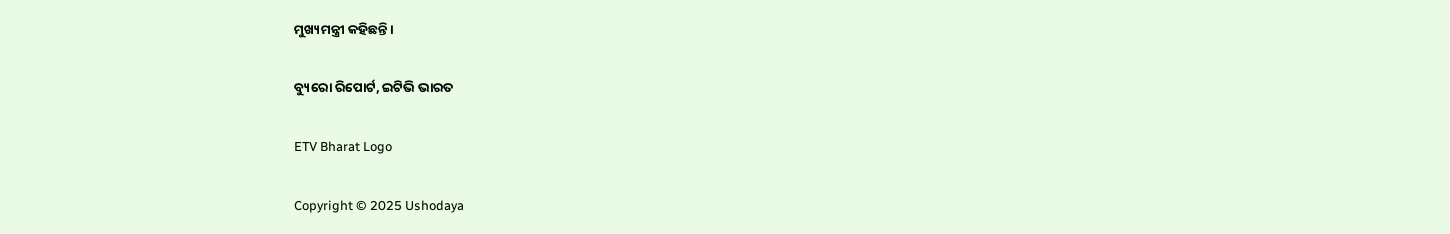ମୁଖ୍ୟମନ୍ତ୍ରୀ କହିଛନ୍ତି ।

ବ୍ୟୁରୋ ରିପୋର୍ଟ, ଇଟିଭି ଭାରତ

ETV Bharat Logo

Copyright © 2025 Ushodaya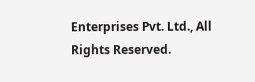Enterprises Pvt. Ltd., All Rights Reserved.